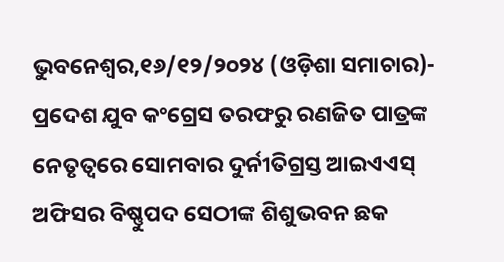ଭୁବନେଶ୍ୱର,୧୬/୧୨/୨୦୨୪ (ଓଡ଼ିଶା ସମାଚାର)- ପ୍ରଦେଶ ଯୁବ କଂଗ୍ରେସ ତରଫରୁ ରଣଜିତ ପାତ୍ରଙ୍କ ନେତୃତ୍ୱରେ ସୋମବାର ଦୁର୍ନୀତିଗ୍ରସ୍ତ ଆଇଏଏସ୍ ଅଫିସର ବିଷ୍ଣୁପଦ ସେଠୀଙ୍କ ଶିଶୁଭବନ ଛକ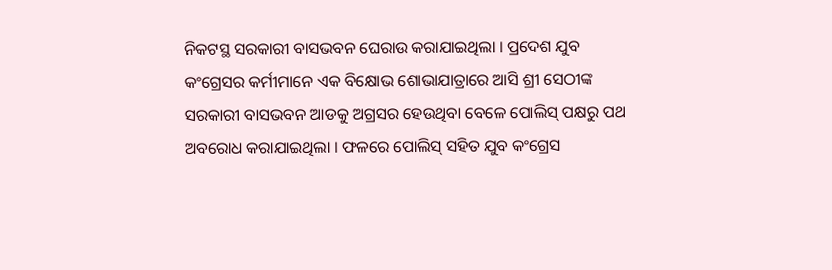ନିକଟସ୍ଥ ସରକାରୀ ବାସଭବନ ଘେରାଉ କରାଯାଇଥିଲା । ପ୍ରଦେଶ ଯୁବ କଂଗ୍ରେସର କର୍ମୀମାନେ ଏକ ବିକ୍ଷୋଭ ଶୋଭାଯାତ୍ରାରେ ଆସି ଶ୍ରୀ ସେଠୀଙ୍କ ସରକାରୀ ବାସଭବନ ଆଡକୁ ଅଗ୍ରସର ହେଉଥିବା ବେଳେ ପୋଲିସ୍ ପକ୍ଷରୁ ପଥ ଅବରୋଧ କରାଯାଇଥିଲା । ଫଳରେ ପୋଲିସ୍ ସହିତ ଯୁବ କଂଗ୍ରେସ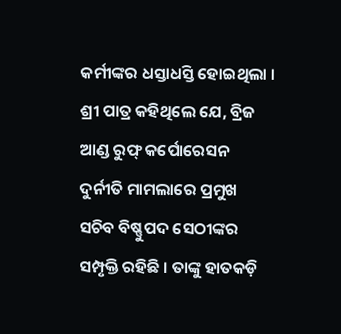କର୍ମୀଙ୍କର ଧସ୍ତାଧସ୍ତି ହୋଇଥିଲା । ଶ୍ରୀ ପାତ୍ର କହିଥିଲେ ଯେ, ବ୍ରିଜ ଆଣ୍ଡ ରୁଫ୍ କର୍ପୋରେସନ ଦୁର୍ନୀତି ମାମଲାରେ ପ୍ରମୁଖ ସଚିବ ବିଷ୍ଣୁପଦ ସେଠୀଙ୍କର ସମ୍ପୃକ୍ତି ରହିଛି । ତାଙ୍କୁ ହାତକଡ଼ି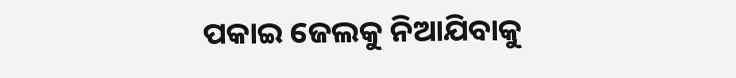ପକାଇ ଜେଲକୁ ନିଆଯିବାକୁ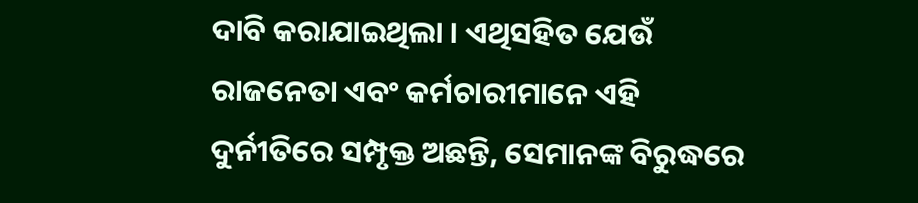ଦାବି କରାଯାଇଥିଲା । ଏଥିସହିତ ଯେଉଁ ରାଜନେତା ଏବଂ କର୍ମଚାରୀମାନେ ଏହି ଦୁର୍ନୀତିରେ ସମ୍ପୃକ୍ତ ଅଛନ୍ତି, ସେମାନଙ୍କ ବିରୁଦ୍ଧରେ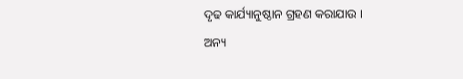ଦୃଢ କାର୍ଯ୍ୟାନୁଷ୍ଠାନ ଗ୍ରହଣ କରାଯାଉ ।
ଅନ୍ୟ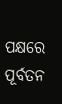ପକ୍ଷରେ ପୂର୍ବତନ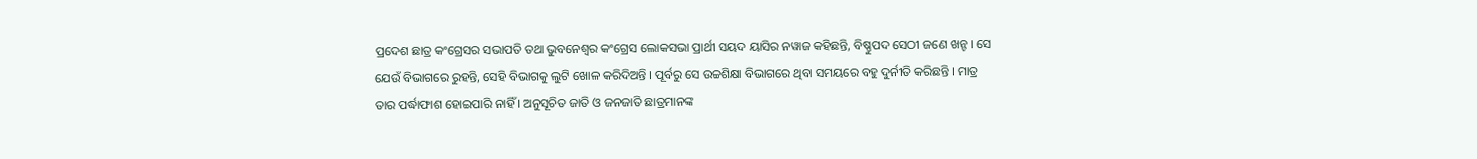ପ୍ରଦେଶ ଛାତ୍ର କଂଗ୍ରେସର ସଭାପତି ତଥା ଭୁବନେଶ୍ୱର କଂଗ୍ରେସ ଲୋକସଭା ପ୍ରାର୍ଥୀ ସୟଦ ୟାସିର ନୱାଜ କହିଛନ୍ତି, ବିଷ୍ଣୁପଦ ସେଠୀ ଜଣେ ଖନ୍ଟ । ସେ ଯେଉଁ ବିଭାଗରେ ରୁହନ୍ତି, ସେହି ବିଭାଗକୁ ଲୁଟି ଖୋଳ କରିଦିଅନ୍ତି । ପୂର୍ବରୁ ସେ ଉଚ୍ଚଶିକ୍ଷା ବିଭାଗରେ ଥିବା ସମୟରେ ବହୁ ଦୁର୍ନୀତି କରିଛନ୍ତି । ମାତ୍ର ତାର ପର୍ଦ୍ଧାଫାଶ ହୋଇପାରି ନାହିଁ । ଅନୁସୂଚିତ ଜାତି ଓ ଜନଜାତି ଛାତ୍ରମାନଙ୍କ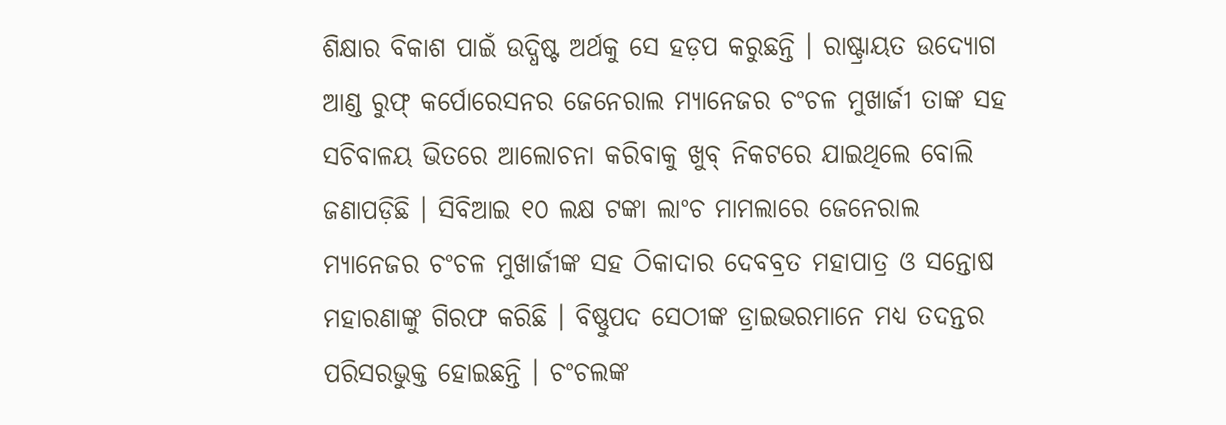ଶିକ୍ଷାର ବିକାଶ ପାଇଁ ଉଦ୍ଧିଷ୍ଟ ଅର୍ଥକୁ ସେ ହଡ଼ପ କରୁଛନ୍ତି । ରାଷ୍ଟ୍ରାୟତ ଉଦ୍ୟୋଗ ଆଣ୍ଡ ରୁଫ୍ କର୍ପୋରେସନର ଜେନେରାଲ ମ୍ୟାନେଜର ଚଂଚଳ ମୁଖାର୍ଜୀ ତାଙ୍କ ସହ ସଚିବାଳୟ ଭିତରେ ଆଲୋଚନା କରିବାକୁ ଖୁବ୍ ନିକଟରେ ଯାଇଥିଲେ ବୋଲି ଜଣାପଡ଼ିଛି । ସିବିଆଇ ୧୦ ଲକ୍ଷ ଟଙ୍କା ଲାଂଚ ମାମଲାରେ ଜେନେରାଲ ମ୍ୟାନେଜର ଚଂଚଳ ମୁଖାର୍ଜୀଙ୍କ ସହ ଠିକାଦାର ଦେବବ୍ରତ ମହାପାତ୍ର ଓ ସନ୍ତୋଷ ମହାରଣାଙ୍କୁ ଗିରଫ କରିଛି । ବିଷ୍ଣୁପଦ ସେଠୀଙ୍କ ଡ୍ରାଇଭରମାନେ ମଧ୍ୟ ତଦନ୍ତର ପରିସରଭୁକ୍ତ ହୋଇଛନ୍ତି । ଚଂଚଲଙ୍କ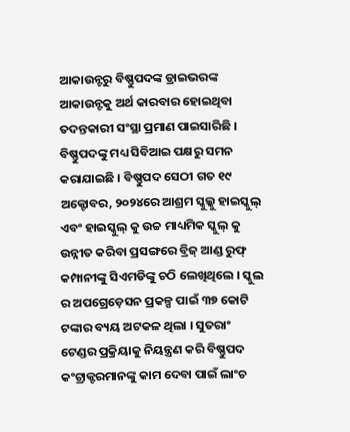ଆକାଉନ୍ଟରୁ ବିଷ୍ଣୁପଦଙ୍କ ଡ୍ରାଇଭରଙ୍କ ଆକାଉନ୍ଟକୁ ଅର୍ଥ କାରବାର ହୋଇଥିବା ତଦନ୍ତକାରୀ ସଂସ୍ଥା ପ୍ରମାଣ ପାଇସାରିଛି । ବିଷ୍ଣୁପଦଙ୍କୁ ମଧ୍ୟ ସିବିଆଇ ପକ୍ଷରୁ ସମନ କରାଯାଇଛି । ବିଷ୍ଣୁପଦ ସେଠୀ ଗତ ୧୯ ଅକ୍ଟୋବର, ୨୦୨୪ରେ ଆଶ୍ରମ ସ୍କୁଲ୍କୁ ହାଇସ୍କୁଲ୍ ଏବଂ ହାଇସ୍କୁଲ୍ କୁ ଉଚ୍ଚ ମାଧ୍ୟମିକ ସ୍କୁଲ୍ କୁ ଉନ୍ନୀତ କରିବା ପ୍ରସଙ୍ଗରେ ବ୍ରିଜ୍ ଆଣ୍ଡ ରୁଫ୍ କମ୍ପାନୀଙ୍କୁ ସିଏମଡିଙ୍କୁ ଚଠି ଲେଖିଥିଲେ । ସ୍କୁଲ ର ଅପଗ୍ରେଡ଼େସନ ପ୍ରକଳ୍ପ ପାଇଁ ୩୭ କୋଟି ଟଙ୍କାର ବ୍ୟୟ ଅଟକଳ ଥିଲା । ସୁତରାଂ ଟେଣ୍ଡର ପ୍ରକ୍ରିୟାକୁ ନିୟନ୍ତ୍ରଣ କରି ବିଷ୍ଣୁପଦ କଂଟ୍ରାକ୍ଟରମାନଙ୍କୁ କାମ ଦେବା ପାଇଁ ଲାଂଚ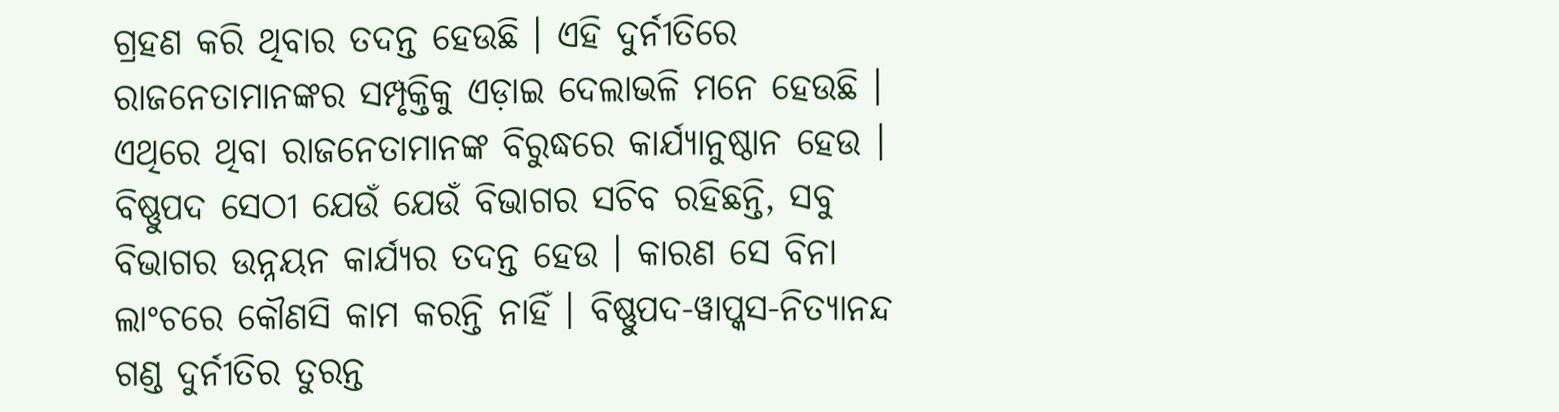ଗ୍ରହଣ କରି ଥିବାର ତଦନ୍ତ ହେଉଛି । ଏହି ଦୁର୍ନୀତିରେ ରାଜନେତାମାନଙ୍କର ସମ୍ପୃକ୍ତିକୁ ଏଡ଼ାଇ ଦେଲାଭଳି ମନେ ହେଉଛି । ଏଥିରେ ଥିବା ରାଜନେତାମାନଙ୍କ ବିରୁଦ୍ଧରେ କାର୍ଯ୍ୟାନୁଷ୍ଠାନ ହେଉ ।
ବିଷ୍ଣୁପଦ ସେଠୀ ଯେଉଁ ଯେଉଁ ବିଭାଗର ସଚିବ ରହିଛନ୍ତି, ସବୁ ବିଭାଗର ଉନ୍ନୟନ କାର୍ଯ୍ୟର ତଦନ୍ତ ହେଉ । କାରଣ ସେ ବିନା ଲାଂଚରେ କୌଣସି କାମ କରନ୍ତି ନାହିଁ । ବିଷ୍ଣୁପଦ-ୱାପ୍କସ-ନିତ୍ୟାନନ୍ଦ ଗଣ୍ଡ ଦୁର୍ନୀତିର ତୁରନ୍ତ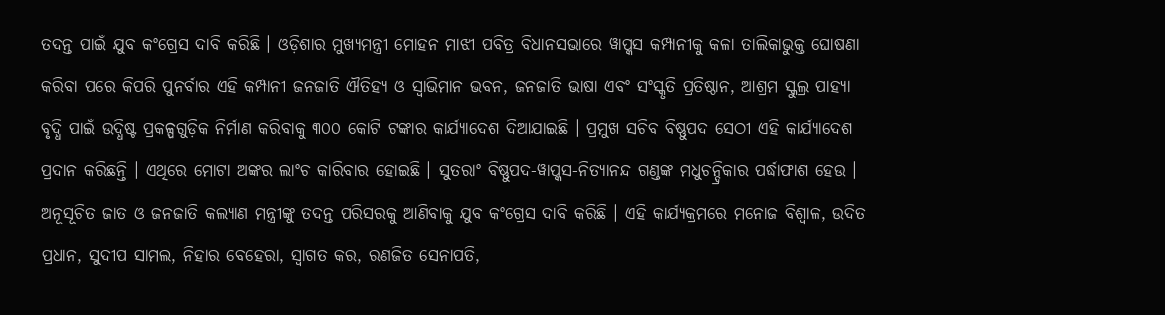ତଦନ୍ତ ପାଇଁ ଯୁବ କଂଗ୍ରେସ ଦାବି କରିଛି । ଓଡ଼ିଶାର ମୁଖ୍ୟମନ୍ତ୍ରୀ ମୋହନ ମାଝୀ ପବିତ୍ର ବିଧାନସଭାରେ ୱାପ୍କସ କମ୍ପାନୀକୁ କଳା ତାଲିକାଭୁକ୍ତ ଘୋଷଣା କରିବା ପରେ କିପରି ପୁନର୍ବାର ଏହି କମ୍ପାନୀ ଜନଜାତି ଐତିହ୍ୟ ଓ ସ୍ୱାଭିମାନ ଭବନ, ଜନଜାତି ଭାଷା ଏବଂ ସଂସ୍କୃତି ପ୍ରତିଷ୍ଠାନ, ଆଶ୍ରମ ସ୍କୁଲ୍ର ପାହ୍ୟା ବୃଦ୍ଧି ପାଇଁ ଉଦ୍ଧିଷ୍ଟ ପ୍ରକଳ୍ପଗୁଡ଼ିକ ନିର୍ମାଣ କରିବାକୁ ୩୦୦ କୋଟି ଟଙ୍କାର କାର୍ଯ୍ୟାଦେଶ ଦିଆଯାଇଛି । ପ୍ରମୁଖ ସଚିବ ବିଷ୍ଣୁପଦ ସେଠୀ ଏହି କାର୍ଯ୍ୟାଦେଶ ପ୍ରଦାନ କରିଛନ୍ତି । ଏଥିରେ ମୋଟା ଅଙ୍କର ଲାଂଚ କାରିବାର ହୋଇଛି । ସୁତରାଂ ବିଷ୍ଣୁପଦ-ୱାପ୍କସ-ନିତ୍ୟାନନ୍ଦ ଗଣ୍ଡଙ୍କ ମଧୁଚନ୍ଦ୍ରିକାର ପର୍ଦ୍ଧାଫାଶ ହେଉ । ଅନୂସୂଚିତ ଜାତ ଓ ଜନଜାତି କଲ୍ୟାଣ ମନ୍ତ୍ରୀଙ୍କୁ ତଦନ୍ତ ପରିସରକୁ ଆଣିବାକୁ ଯୁବ କଂଗ୍ରେସ ଦାବି କରିଛି । ଏହି କାର୍ଯ୍ୟକ୍ରମରେ ମନୋଜ ବିଶ୍ୱାଳ, ଉଦିତ ପ୍ରଧାନ, ସୁଦୀପ ସାମଲ, ନିହାର ବେହେରା, ସ୍ୱାଗତ କର, ରଣଜିତ ସେନାପତି,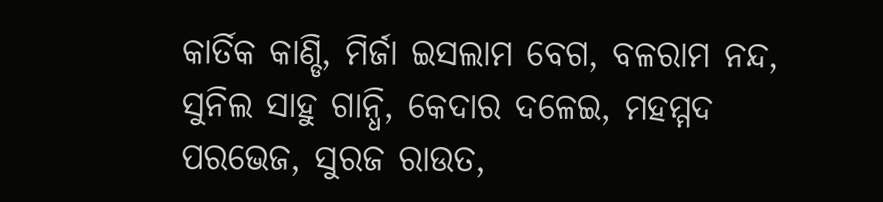କାର୍ତିକ କାଣ୍ଡି, ମିର୍ଜା ଇସଲାମ ବେଗ, ବଳରାମ ନନ୍ଦ, ସୁନିଲ ସାହୁ ଗାନ୍ଧି, କେଦାର ଦଳେଇ, ମହମ୍ମଦ ପରଭେଜ, ସୁରଜ ରାଉତ,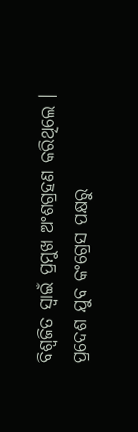ବିଶ୍ୱଜିତ ସ୍ୱାଇଁ ପ୍ରମୁଖ ଅଂଶଗ୍ରହଣ କରିଥିଲେ ।
ପ୍ରଦେଶ ଯୁବ କଂଗ୍ରେସ ପକ୍ଷରୁ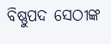ବିଷ୍ଣୁପଦ ସେଠୀଙ୍କ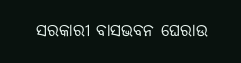ସରକାରୀ ବାସଭବନ ଘେରାଉ